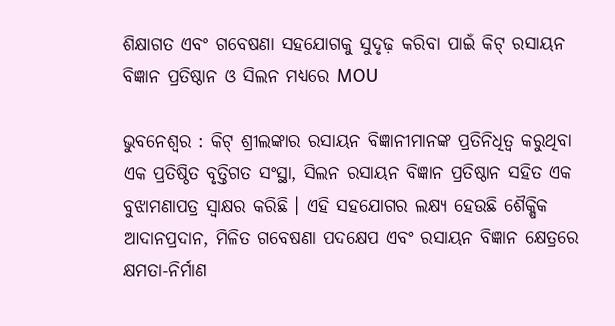ଶିକ୍ଷାଗତ ଏବଂ ଗବେଷଣା ସହଯୋଗକୁ ସୁଦୃଢ଼ କରିବା ପାଇଁ କିଟ୍ ରସାୟନ ବିଜ୍ଞାନ ପ୍ରତିଷ୍ଠାନ ଓ ସିଲନ ମଧ୍ୟରେ MOU

ଭୁବନେଶ୍ୱର : କିଟ୍ ଶ୍ରୀଲଙ୍କାର ରସାୟନ ବିଜ୍ଞାନୀମାନଙ୍କ ପ୍ରତିନିଧିତ୍ୱ କରୁଥିବା ଏକ ପ୍ରତିଷ୍ଠିତ ବୃତ୍ତିଗତ ସଂସ୍ଥା, ସିଲନ ରସାୟନ ବିଜ୍ଞାନ ପ୍ରତିଷ୍ଠାନ ସହିତ ଏକ ବୁଝାମଣାପତ୍ର ସ୍ୱାକ୍ଷର କରିଛି । ଏହି ସହଯୋଗର ଲକ୍ଷ୍ୟ ହେଉଛି ଶୈକ୍ଷିକ ଆଦାନପ୍ରଦାନ, ମିଳିତ ଗବେଷଣା ପଦକ୍ଷେପ ଏବଂ ରସାୟନ ବିଜ୍ଞାନ କ୍ଷେତ୍ରରେ କ୍ଷମତା-ନିର୍ମାଣ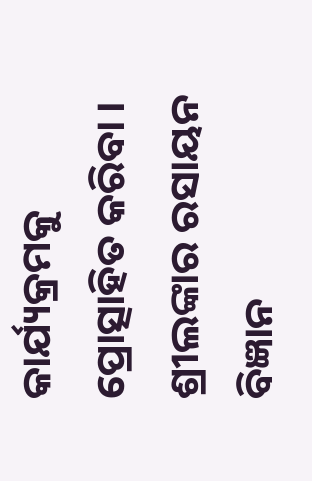କାର୍ଯ୍ୟକ୍ରମକୁ ପ୍ରୋତ୍ସାହିତ କରିବା ।
ଶ୍ରୀଲଙ୍କାର ରସାୟନ ବିଜ୍ଞାନ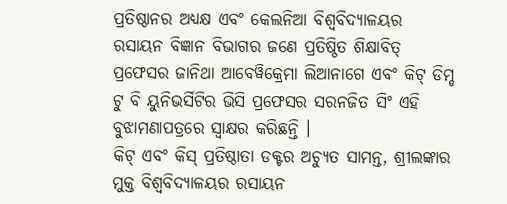ପ୍ରତିଷ୍ଠାନର ଅଧ୍ୟକ୍ଷ ଏବଂ କେଲନିଆ ବିଶ୍ୱବିଦ୍ୟାଳୟର ରସାୟନ ବିଜ୍ଞାନ ବିଭାଗର ଜଣେ ପ୍ରତିଷ୍ଠିତ ଶିକ୍ଷାବିତ୍ ପ୍ରଫେସର ଜାନିଥା ଆବେୱିକ୍ରେମା ଲିଆନାଗେ ଏବଂ କିଟ୍ ଡିମ୍ଡ ଟୁ ବି ୟୁନିଭର୍ସିଟିର ଭିସି ପ୍ରଫେସର ସରନଜିତ ସିଂ ଏହି ବୁଝାମଣାପତ୍ରରେ ସ୍ୱାକ୍ଷର କରିଛନ୍ତି ।
କିଟ୍ ଏବଂ କିସ୍ ପ୍ରତିଷ୍ଠାତା ଡକ୍ଟର ଅଚ୍ୟୁତ ସାମନ୍ତ, ଶ୍ରୀଲଙ୍କାର ମୁକ୍ତ ବିଶ୍ୱବିଦ୍ୟାଳୟର ରସାୟନ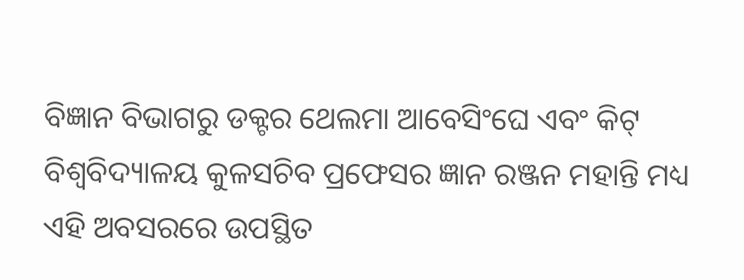ବିଜ୍ଞାନ ବିଭାଗରୁ ଡକ୍ଟର ଥେଲମା ଆବେସିଂଘେ ଏବଂ କିଟ୍ ବିଶ୍ୱବିଦ୍ୟାଳୟ କୁଳସଚିବ ପ୍ରଫେସର ଜ୍ଞାନ ରଞ୍ଜନ ମହାନ୍ତି ମଧ୍ୟ ଏହି ଅବସରରେ ଉପସ୍ଥିତ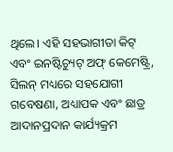ଥିଲେ। ଏହି ସହଭାଗୀତା କିଟ୍ ଏବଂ ଇନଷ୍ଟିଚ୍ୟୁଟ୍ ଅଫ୍ କେମେଷ୍ଟ୍ରି, ସିଲନ୍ ମଧ୍ୟରେ ସହଯୋଗୀ ଗବେଷଣା, ଅଧ୍ୟାପକ ଏବଂ ଛାତ୍ର ଆଦାନପ୍ରଦାନ କାର୍ଯ୍ୟକ୍ରମ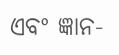ଏବଂ ଜ୍ଞାନ-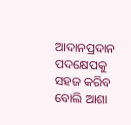ଆଦାନପ୍ରଦାନ ପଦକ୍ଷେପକୁ ସହଜ କରିବ ବୋଲି ଆଶା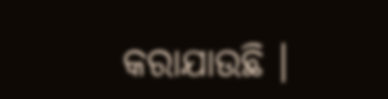କରାଯାଉଛି ।